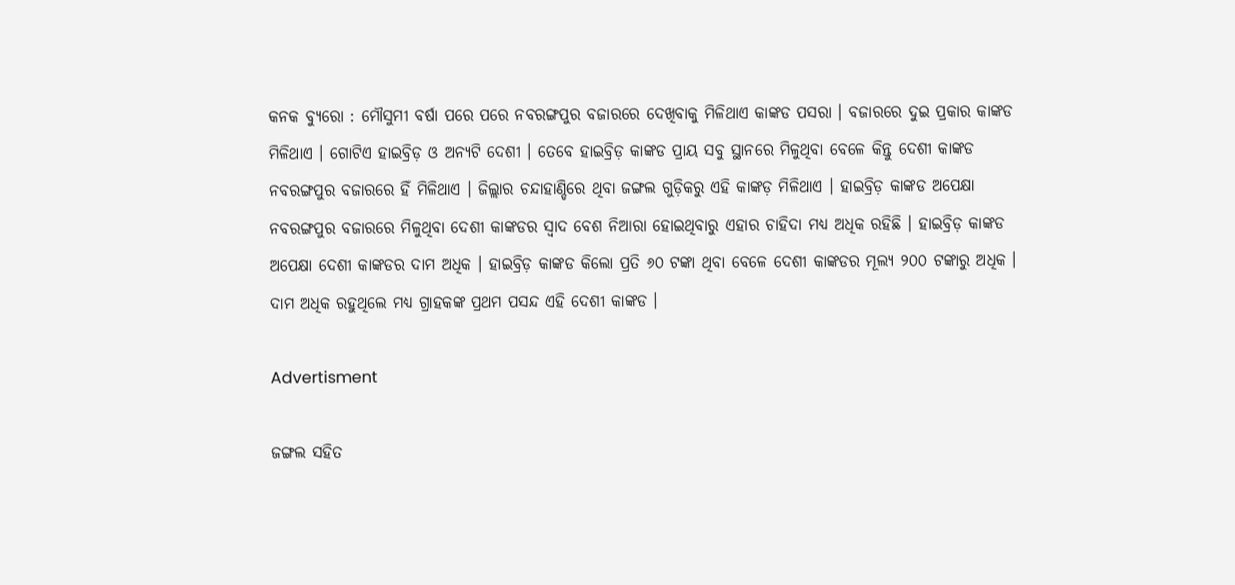କନକ ବ୍ୟୁରୋ : ମୌସୁମୀ ବର୍ଷା ପରେ ପରେ ନବରଙ୍ଗପୁର ବଜାରରେ ଦେଖିବାକୁ ମିଳିଥାଏ କାଙ୍କଡ ପସରା । ବଜାରରେ ଦୁଇ ପ୍ରକାର କାଙ୍କଡ ମିଳିଥାଏ । ଗୋଟିଏ ହାଇବ୍ରିଡ଼ ଓ ଅନ୍ୟଟି ଦେଶୀ । ତେବେ ହାଇବ୍ରିଡ଼ କାଙ୍କଡ ପ୍ରାୟ ସବୁ ସ୍ଥାନରେ ମିଳୁଥିବା ବେଳେ କିନ୍ତୁ ଦେଶୀ କାଙ୍କଡ ନବରଙ୍ଗପୁର ବଜାରରେ ହିଁ ମିଳିଥାଏ । ଜିଲ୍ଲାର ଚନ୍ଦାହାଣ୍ଡିରେ ଥିବା ଜଙ୍ଗଲ ଗୁଡ଼ିକରୁ ଏହି କାଙ୍କଡ଼ ମିଳିଥାଏ । ହାଇବ୍ରିଡ଼ କାଙ୍କଡ ଅପେକ୍ଷା ନବରଙ୍ଗପୁର ବଜାରରେ ମିଳୁଥିବା ଦେଶୀ କାଙ୍କଡର ସ୍ୱାଦ ବେଶ ନିଆରା ହୋଇଥିବାରୁ ଏହାର ଚାହିଦା ମଧ୍ୟ ଅଧିକ ରହିଛି । ହାଇବ୍ରିଡ଼ କାଙ୍କଡ ଅପେକ୍ଷା ଦେଶୀ କାଙ୍କଡର ଦାମ ଅଧିକ । ହାଇବ୍ରିଡ଼ କାଙ୍କଡ କିଲୋ ପ୍ରତି ୬୦ ଟଙ୍କା ଥିବା ବେଳେ ଦେଶୀ କାଙ୍କଡର ମୂଲ୍ୟ ୨୦୦ ଟଙ୍କାରୁ ଅଧିକ । ଦାମ ଅଧିକ ରହୁଥିଲେ ମଧ୍ୟ ଗ୍ରାହକଙ୍କ ପ୍ରଥମ ପସନ୍ଦ ଏହି ଦେଶୀ କାଙ୍କଡ ।

Advertisment

ଜଙ୍ଗଲ ସହିତ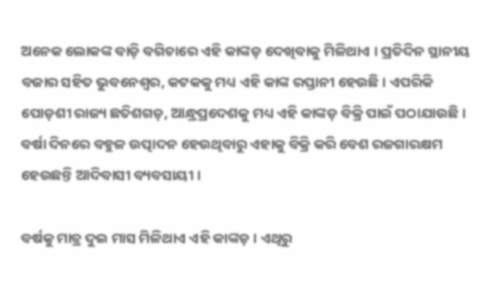ଅନେକ ଲୋକଙ୍କ ବାଡ଼ି ବଗିଚାରେ ଏହି କାଙ୍କଡ଼ ଦେଖିବାକୁ ମିଳିଥାଏ । ପ୍ରତିଦିନ ସ୍ଥାନୀୟ ବଜାର ସହିତ ଭୁବନେଶ୍ୱର, କଟକକୁ ମଧ୍ୟ ଏହି କାଙ୍କ ରପ୍ତାନୀ ହେଉଛି । ଏପରିକି ପୋଡ଼ଶୀ ରାଜ୍ୟ ଛତିଶଗଡ଼, ଆନ୍ଧ୍ରପ୍ରଦେଶକୁ ମଧ୍ୟ ଏହି କାଙ୍କଡ଼ ବିକ୍ରି ପାଇଁ ପଠାଯାଉଛି । ବର୍ଷା ଦିନରେ ବହୁଳ ଉତ୍ପାଦନ ହେଉଥିବାରୁ ଏହାକୁ ବିକ୍ରି କରି ବେଶ ରଜଗାରକ୍ଷମ ହେଉଛନ୍ତି ଆଦିବାସୀ ବ୍ୟବସାୟୀ ।

ବର୍ଷକୁ ମାତ୍ର ଦୁଇ ମାସ ମିଳିଥାଏ ଏହି କାଙ୍କଡ଼ । ଏଥିରୁ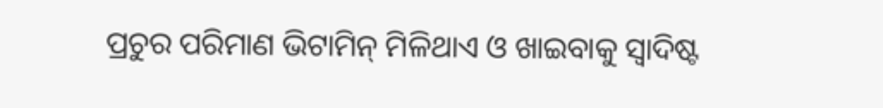ପ୍ରଚୁର ପରିମାଣ ଭିଟାମିନ୍ ମିଳିଥାଏ ଓ ଖାଇବାକୁ ସ୍ବାଦିଷ୍ଟ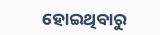ହୋଇଥିବାରୁ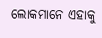ଲୋକମାନେ ଏହାକୁ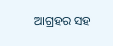ଆଗ୍ରହର ସହ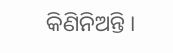କିଣିନିଅନ୍ତି ।